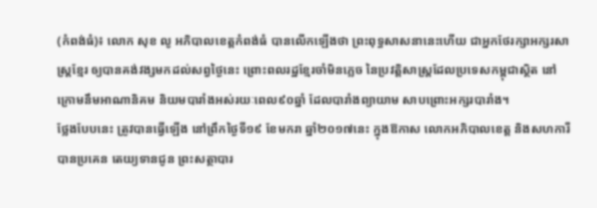(កំពង់ធំ)៖ លោក សុខ លូ អភិបាលខេត្តកំពង់ធំ បានលើកឡើងថា ព្រះពុទ្ធសាសនានេះហើយ ជាអ្នកថែរក្សាអក្សរសាស្ដ្រខ្មែរ ឲ្យបានគង់វង្សមកដល់សព្វថ្ងៃនេះ ព្រោះពលរដ្ឋខ្មែរចាំមិនភ្លេច នៃប្រវត្តិសាស្រ្តដែលប្រទេសកម្ពុជាស្ថិត នៅក្រោមនឹមអាណានិគម និយមបារាំងអស់រយៈពេល៩០ឆ្នាំ ដែលបារាំងព្យាយាម សាបព្រោះអក្សរបារាំង។
ថ្លែងបែបនេះ ត្រូវបានធ្វើឡើង នៅព្រឹកថ្ងៃទី១៩ ខែមករា ឆ្នាំ២០១៧នេះ ក្នុងឱកាស លោកអភិបាលខេត្ត និងសហការី បានប្រគេន តេយ្យទានជូន ព្រះសត្ថាបារ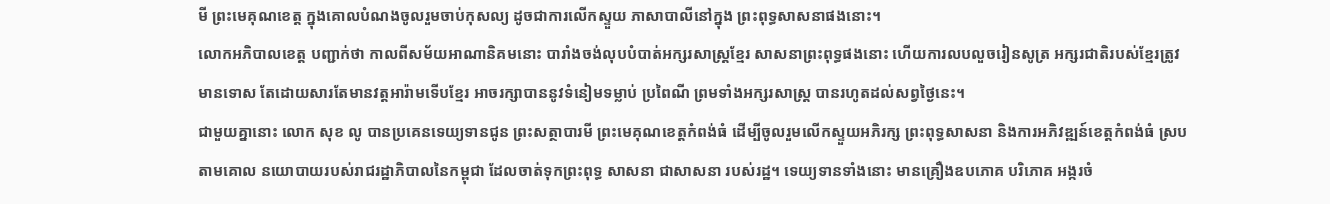មី ព្រះមេគុណខេត្ត ក្នុងគោលបំណងចូលរួមចាប់កុសល្យ ដូចជាការលើកស្ទួយ ភាសាបាលីនៅក្នុង ព្រះពុទ្ធសាសនាផងនោះ។
លោកអភិបាលខេត្ត បញ្ជាក់ថា កាលពីសម័យអាណានិគមនោះ បារាំងចង់លុបបំបាត់អក្សរសាស្រ្តខែ្មរ សាសនាព្រះពុទ្ធផងនោះ ហើយការលបលួចរៀនសូត្រ អក្សរជាតិរបស់ខ្មែរត្រូវមានទោស តែដោយសារតែមានវត្តអារ៉ាមទើបខ្មែរ អាចរក្សាបាននូវទំនៀមទម្លាប់ ប្រពៃណី ព្រមទាំងអក្សរសាស្រ្ត បានរហូតដល់សព្វថ្ងៃនេះ។
ជាមួយគ្នានោះ លោក សុខ លូ បានប្រគេនទេយ្យទានជូន ព្រះសត្ថាបារមី ព្រះមេគុណខេត្តកំពង់ធំ ដើម្បីចូលរួមលើកស្ទួយអភិរក្ស ព្រះពុទ្ធសាសនា និងការអភិវឌ្ឍន៍ខេត្តកំពង់ធំ ស្របតាមគោល នយោបាយរបស់រាជរដ្ឋាភិបាលនៃកម្ពុជា ដែលចាត់ទុកព្រះពុទ្ធ សាសនា ជាសាសនា របស់រដ្ឋ។ ទេយ្យទានទាំងនោះ មានគ្រឿងឧបភោគ បរិភោគ អង្ករចំ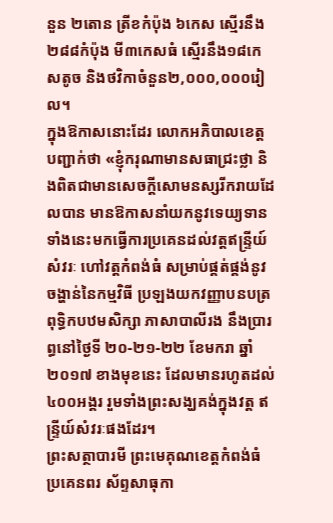នួន ២តោន ត្រីខកំប៉ុង ៦កេស ស្មើរនឹង២៨៨កំប៉ុង មី៣កេសធំ ស្មើរនឹង១៨កេសតូច និងថវិកាចំនួន២,០០០,០០០រៀល។
ក្នុងឱកាសនោះដែរ លោកអភិបាលខេត្ត បញ្ជាក់ថា «ខ្ញុំករុណាមានសធាជ្រះថ្លា និងពិតជាមានសេចក្តីសោមនស្សរីករាយដែលបាន មានឱកាសនាំយកនូវទេយ្យទាន ទាំងនេះមកធ្វើការប្រគេនដល់វត្តឥន្ទ្រីយ៍សំវរៈ ហៅវត្តកំពង់ធំ សម្រាប់ផ្គត់ផ្គង់នូវចង្ហាន់នៃកម្មវិធី ប្រឡងយកវញ្ញាបនបត្រពុទ្ធិកបឋមសិក្សា ភាសាបាលីរង នឹងប្រារព្ធនៅថ្ងៃទី ២០-២១-២២ ខែមករា ឆ្នាំ២០១៧ ខាងមុខនេះ ដែលមានរហូតដល់៤០០អង្គរ រួមទាំងព្រះសង្ឃគង់ក្នុងវត្ត ឥន្ទ្រីយ៍សំវរៈផងដែរ។
ព្រះសត្ថាបារមី ព្រះមេគុណខេត្តកំពង់ធំ ប្រគេនពរ ស័ព្ទសាធុកា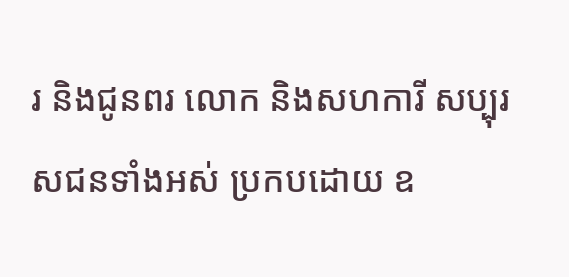រ និងជូនពរ លោក និងសហការី សប្បុរសជនទាំងអស់ ប្រកបដោយ ឧ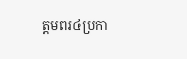ត្តមពរ៤ប្រកា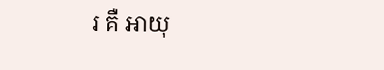រ គឺ អាយុ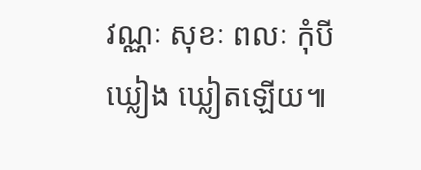វណ្ណៈ សុខៈ ពលៈ កុំបីឃ្លៀង ឃ្លៀតឡើយ៕